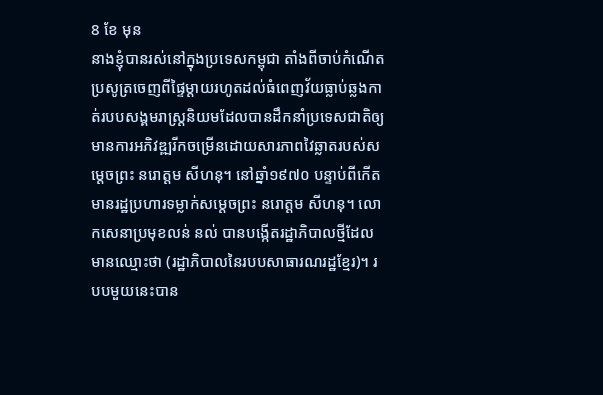8 ខែ មុន
នាងខ្ញុំបានរស់នៅក្នុងប្រទេសកម្ពុជា តាំងពីចាប់កំណើតប្រសូត្រចេញពីផ្ទៃម្តាយរហូតដល់ធំពេញវ័យធ្លាប់ឆ្លងកាត់របបសង្គមរាស្រ្តនិយមដែលបានដឹកនាំប្រទេសជាតិឲ្យមានការអភិវឌ្ឍរីកចម្រើនដោយសារភាពវៃឆ្លាតរបស់សម្តេចព្រះ នរោត្តម សីហនុ។ នៅឆ្នាំ១៩៧០ បន្ទាប់ពីកើតមានរដ្ឋប្រហារទម្លាក់សម្តេចព្រះ នរោត្តម សីហនុ។ លោកសេនាប្រមុខលន់ នល់ បានបង្កើតរដ្ឋាភិបាលថ្មីដែលមានឈ្មោះថា (រដ្ឋាភិបាលនៃរបបសាធារណរដ្ឋខ្មែរ)។ របបមួយនេះបាន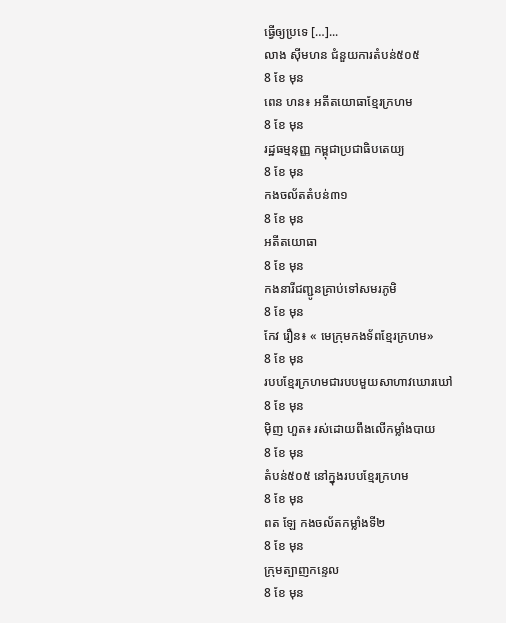ធ្វើឲ្យប្រទេ […]...
លាង ស៊ីមហន ជំនួយការតំបន់៥០៥
8 ខែ មុន
ពេន ហន៖ អតីតយោធាខ្មែរក្រហម
8 ខែ មុន
រដ្ឋធម្មនុញ្ញ កម្ពុជាប្រជាធិបតេយ្យ
8 ខែ មុន
កងចល័តតំបន់៣១
8 ខែ មុន
អតីតយោធា
8 ខែ មុន
កងនារីជញ្ជូនគ្រាប់ទៅសមរភូមិ
8 ខែ មុន
កែវ រឿន៖ « មេក្រុមកងទ័ពខ្មែរក្រហម»
8 ខែ មុន
របបខ្មែរក្រហមជារបបមួយសាហាវឃោរឃៅ
8 ខែ មុន
ម៉ិញ ហួត៖ រស់ដោយពឹងលើកម្លាំងបាយ
8 ខែ មុន
តំបន់៥០៥ នៅក្នុងរបបខ្មែរក្រហម
8 ខែ មុន
ពត ឡែ កងចល័តកម្លាំងទី២
8 ខែ មុន
ក្រុមត្បាញកន្ទេល
8 ខែ មុន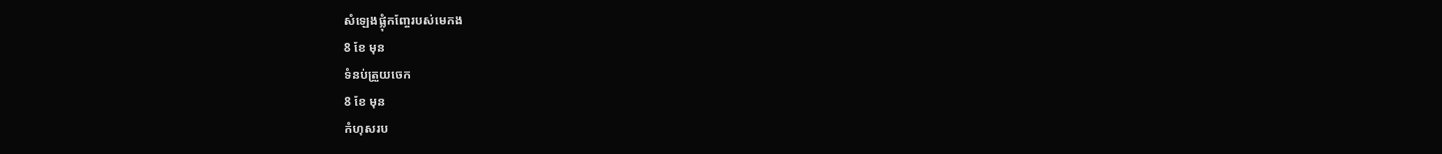សំឡេងផ្លុំកញ្ចែរបស់មេកង
8 ខែ មុន
ទំនប់ត្រួយចេក
8 ខែ មុន
កំហុសរប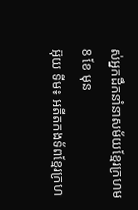ស់អ្នកដឹកនាំនាសម័យខ្មែរក្រហម
8 ខែ មុន
អ៊ុយ ទីម៖ អតីតកងទ័ពខ្មែរក្រហ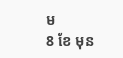ម
8 ខែ មុន